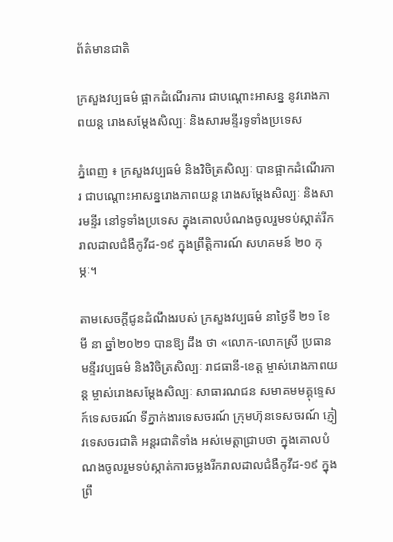ព័ត៌មានជាតិ

ក្រសួងវប្បធម៌ ផ្អាកដំណើរការ ជាបណ្តោះអាសន្ន នូវរោងភាពយន្ត រោងសម្តែងសិល្បៈ និងសារមន្ទីរទូទាំងប្រទេស

ភ្នំពេញ ៖ ក្រសួងវប្បធម៌ និងវិចិត្រសិល្បៈ បានផ្អាកដំណើរការ ជាបណ្តោះអាសន្នរោងភាពយន្ត រោងសម្តែងសិល្បៈ និងសារមន្ទីរ នៅទូទាំងប្រទេស ក្នុងគោលបំណងចូលរួមទប់ស្កាត់រីករាលដាលជំងឺកូវីដ-១៩ ក្នុងព្រឹត្តិការណ៍ សហគមន៍ ២០ កុម្ភៈ។

តាមសេចក្ដីជូនដំណឹងរបស់ ក្រសួងវប្បធម៌ នាថ្ងៃទី ២១ ខែមី នា ឆ្នាំ២០២១ បានឱ្យ ដឹង ថា «លោក-លោកស្រី ប្រធានមន្ទីរវប្បធម៌ និងវិចិត្រសិល្បៈ រាជធានី-ខេត្ត ម្ចាស់រោងភាពយន្ត ម្ចាស់រោងសម្តែងសិល្បៈ សាធារណជន សមាគមមគ្គុទ្ទេសក៍ទេសចរណ៍ ទីភ្នាក់ងារទេសចរណ៍ ក្រុមហ៊ុនទេសចរណ៍ ភ្ញៀវទេសចរជាតិ អន្តរជាតិទាំង អស់មេត្តាជ្រាបថា ក្នុងគោលបំណងចូលរួមទប់ស្កាត់ការចម្លងរីករាលដាលជំងឺកូវីដ-១៩ ក្នុងព្រឹ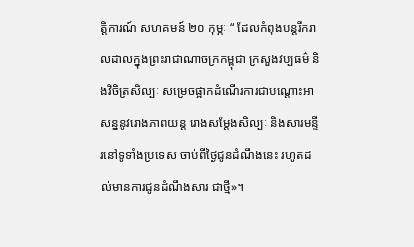ត្តិការណ៍ សហគមន៍ ២០ កុម្ភៈ “ ដែលកំពុងបន្តរីករាលដាលក្នុងព្រះរាជាណាចក្រកម្ពុជា ក្រសួងវប្បធម៌ និងវិចិត្រសិល្បៈ សម្រេចផ្អាកដំណើរការជាបណ្តោះអាសន្ននូវរោងភាពយន្ត រោងសម្តែងសិល្បៈ និងសារមន្ទីរនៅទូទាំងប្រទេស ចាប់ពីថ្ងៃជូនដំណឹងនេះ រហូតដល់មានការជូនដំណឹងសារ ជាថ្មី»។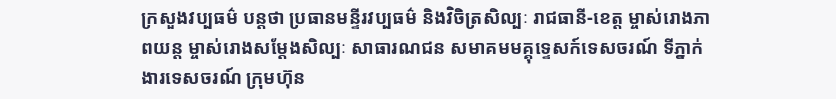ក្រសួងវប្បធម៌ បន្ដថា ប្រធានមន្ទីរវប្បធម៌ និងវិចិត្រសិល្បៈ រាជធានី-ខេត្ត ម្ចាស់រោងភាពយន្ត ម្ចាស់រោងសម្តែងសិល្បៈ សាធារណជន សមាគមមគ្គុទ្ទេសក៍ទេសចរណ៍ ទីភ្នាក់ងារទេសចរណ៍ ក្រុមហ៊ុន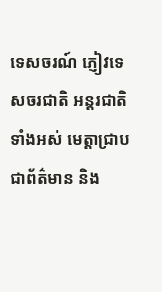ទេសចរណ៍ ភ្ញៀវទេសចរជាតិ អន្តរជាតិទាំងអស់ មេត្តាជ្រាបជាព័ត៌មាន និង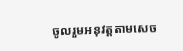ចូលរួមអនុវត្តតាមសេច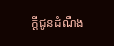ក្តីជូនដំណឺង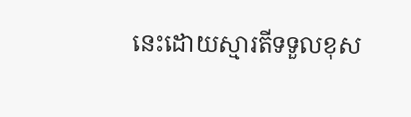នេះដោយស្មារតីទទួលខុស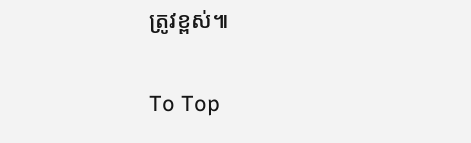ត្រូវខ្ពស់៕

To Top